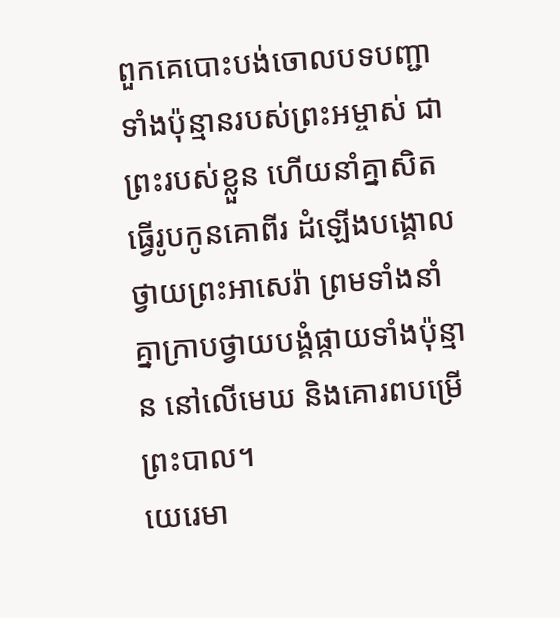ពួកគេបោះបង់ចោលបទបញ្ជាទាំងប៉ុន្មានរបស់ព្រះអម្ចាស់ ជាព្រះរបស់ខ្លួន ហើយនាំគ្នាសិតធ្វើរូបកូនគោពីរ ដំឡើងបង្គោលថ្វាយព្រះអាសេរ៉ា ព្រមទាំងនាំគ្នាក្រាបថ្វាយបង្គំផ្កាយទាំងប៉ុន្មាន នៅលើមេឃ និងគោរពបម្រើព្រះបាល។
យេរេមា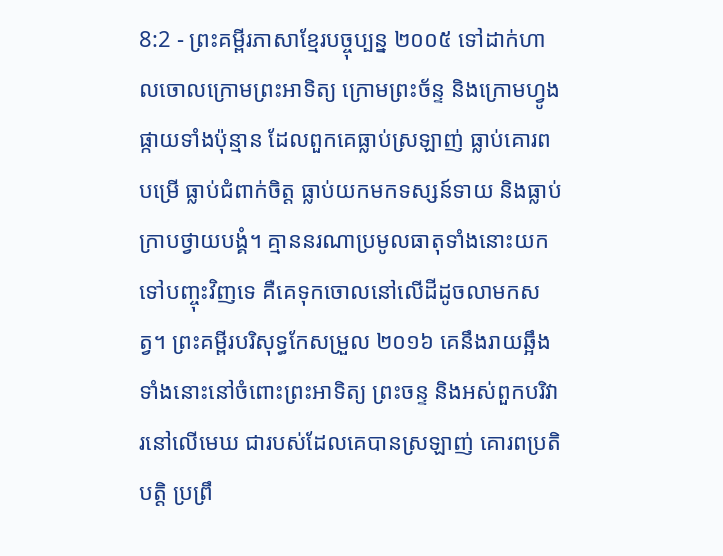8:2 - ព្រះគម្ពីរភាសាខ្មែរបច្ចុប្បន្ន ២០០៥ ទៅដាក់ហាលចោលក្រោមព្រះអាទិត្យ ក្រោមព្រះច័ន្ទ និងក្រោមហ្វូងផ្កាយទាំងប៉ុន្មាន ដែលពួកគេធ្លាប់ស្រឡាញ់ ធ្លាប់គោរពបម្រើ ធ្លាប់ជំពាក់ចិត្ត ធ្លាប់យកមកទស្សន៍ទាយ និងធ្លាប់ក្រាបថ្វាយបង្គំ។ គ្មាននរណាប្រមូលធាតុទាំងនោះយកទៅបញ្ចុះវិញទេ គឺគេទុកចោលនៅលើដីដូចលាមកសត្វ។ ព្រះគម្ពីរបរិសុទ្ធកែសម្រួល ២០១៦ គេនឹងរាយឆ្អឹងទាំងនោះនៅចំពោះព្រះអាទិត្យ ព្រះចន្ទ និងអស់ពួកបរិវារនៅលើមេឃ ជារបស់ដែលគេបានស្រឡាញ់ គោរពប្រតិបត្តិ ប្រព្រឹ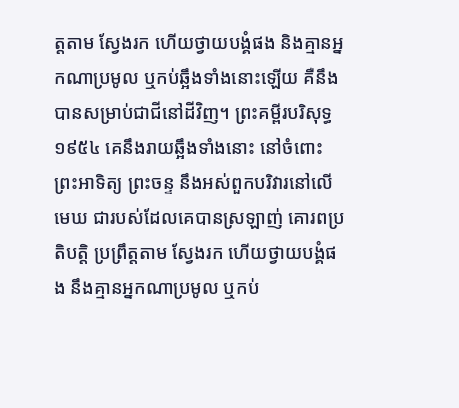ត្តតាម ស្វែងរក ហើយថ្វាយបង្គំផង និងគ្មានអ្នកណាប្រមូល ឬកប់ឆ្អឹងទាំងនោះឡើយ គឺនឹងបានសម្រាប់ជាជីនៅដីវិញ។ ព្រះគម្ពីរបរិសុទ្ធ ១៩៥៤ គេនឹងរាយឆ្អឹងទាំងនោះ នៅចំពោះព្រះអាទិត្យ ព្រះចន្ទ នឹងអស់ពួកបរិវារនៅលើមេឃ ជារបស់ដែលគេបានស្រឡាញ់ គោរពប្រតិបត្តិ ប្រព្រឹត្តតាម ស្វែងរក ហើយថ្វាយបង្គំផង នឹងគ្មានអ្នកណាប្រមូល ឬកប់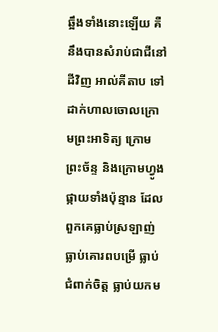ឆ្អឹងទាំងនោះឡើយ គឺនឹងបានសំរាប់ជាជីនៅដីវិញ អាល់គីតាប ទៅដាក់ហាលចោលក្រោមព្រះអាទិត្យ ក្រោមព្រះច័ន្ទ និងក្រោមហ្វូងផ្កាយទាំងប៉ុន្មាន ដែលពួកគេធ្លាប់ស្រឡាញ់ ធ្លាប់គោរពបម្រើ ធ្លាប់ជំពាក់ចិត្ត ធ្លាប់យកម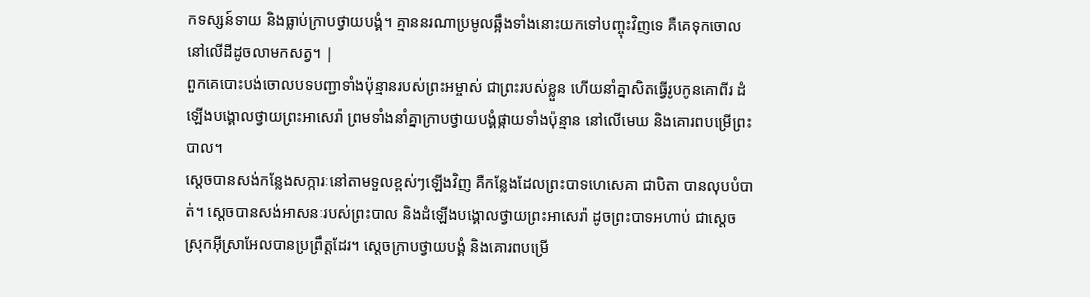កទស្សន៍ទាយ និងធ្លាប់ក្រាបថ្វាយបង្គំ។ គ្មាននរណាប្រមូលឆ្អឹងទាំងនោះយកទៅបញ្ចុះវិញទេ គឺគេទុកចោលនៅលើដីដូចលាមកសត្វ។ |
ពួកគេបោះបង់ចោលបទបញ្ជាទាំងប៉ុន្មានរបស់ព្រះអម្ចាស់ ជាព្រះរបស់ខ្លួន ហើយនាំគ្នាសិតធ្វើរូបកូនគោពីរ ដំឡើងបង្គោលថ្វាយព្រះអាសេរ៉ា ព្រមទាំងនាំគ្នាក្រាបថ្វាយបង្គំផ្កាយទាំងប៉ុន្មាន នៅលើមេឃ និងគោរពបម្រើព្រះបាល។
ស្ដេចបានសង់កន្លែងសក្ការៈនៅតាមទួលខ្ពស់ៗឡើងវិញ គឺកន្លែងដែលព្រះបាទហេសេគា ជាបិតា បានលុបបំបាត់។ ស្ដេចបានសង់អាសនៈរបស់ព្រះបាល និងដំឡើងបង្គោលថ្វាយព្រះអាសេរ៉ា ដូចព្រះបាទអហាប់ ជាស្ដេចស្រុកអ៊ីស្រាអែលបានប្រព្រឹត្តដែរ។ ស្ដេចក្រាបថ្វាយបង្គំ និងគោរពបម្រើ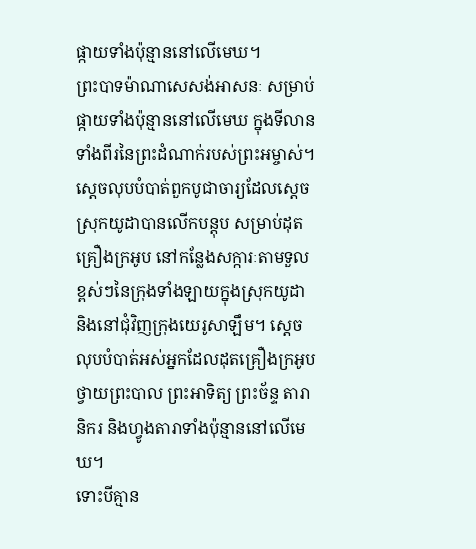ផ្កាយទាំងប៉ុន្មាននៅលើមេឃ។
ព្រះបាទម៉ាណាសេសង់អាសនៈ សម្រាប់ផ្កាយទាំងប៉ុន្មាននៅលើមេឃ ក្នុងទីលានទាំងពីរនៃព្រះដំណាក់របស់ព្រះអម្ចាស់។
ស្ដេចលុបបំបាត់ពួកបូជាចារ្យដែលស្ដេចស្រុកយូដាបានលើកបន្តុប សម្រាប់ដុតគ្រឿងក្រអូប នៅកន្លែងសក្ការៈតាមទួលខ្ពស់ៗនៃក្រុងទាំងឡាយក្នុងស្រុកយូដា និងនៅជុំវិញក្រុងយេរូសាឡឹម។ ស្ដេចលុបបំបាត់អស់អ្នកដែលដុតគ្រឿងក្រអូបថ្វាយព្រះបាល ព្រះអាទិត្យ ព្រះច័ន្ទ តារានិករ និងហ្វូងតារាទាំងប៉ុន្មាននៅលើមេឃ។
ទោះបីគ្មាន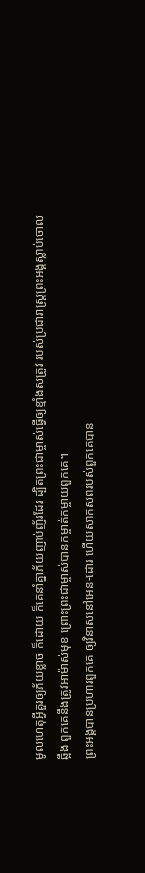មូលហេតុអ្វីគួរឲ្យភ័យខ្លាច ក៏ដោយ ក៏គេនាំគ្នាភ័យញាប់ញ័រដែរ ដ្បិតព្រះជាម្ចាស់ធ្វើឲ្យខ្មាំងសត្រូវ របស់ប្រជារាស្ដ្រព្រះអង្គស្លាប់ចោលឆ្អឹង ពួកគេនឹងត្រូវអាម៉ាស់មុខ ព្រោះព្រះជាម្ចាស់បានកម្ចាត់កម្ចាយពួកគេ។
ព្រះអង្គបានប្រហារពួកគេ ឲ្យវិនាសនៅអេន-ដោរ ហើយសាកសពរបស់ពួកគេបាន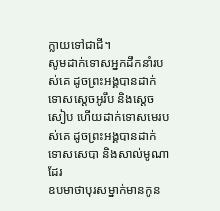ក្លាយទៅជាជី។
សូមដាក់ទោសអ្នកដឹកនាំរបស់គេ ដូចព្រះអង្គបានដាក់ទោសស្ដេចអូរឹប និងស្ដេចសៀប ហើយដាក់ទោសមេរបស់គេ ដូចព្រះអង្គបានដាក់ទោសសេបា និងសាល់មូណាដែរ
ឧបមាថាបុរសម្នាក់មានកូន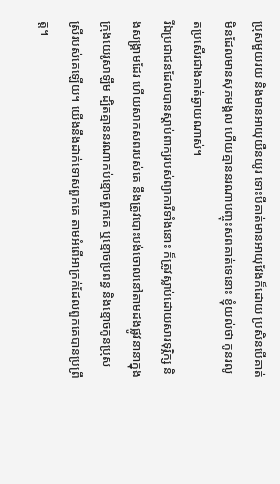ប្រុសមួយរយ និងមានអាយុយឺនយូរ ទោះបីគាត់មានអាយុវែងក៏ដោយ ប្រសិនបើគាត់មិនដែលមានសុភមង្គល ហើយគ្មាននរណាបញ្ចុះសពគាត់ទេនោះ ខ្ញុំយល់ថា កូនរលូតប្រសើរជាងគាត់ឆ្ងាយណាស់។
រីឯប្រជាជនដែលបានស្ដាប់ពាក្យរបស់ព្យាការីទាំងនោះ ក៏ត្រូវស្លាប់ដោយសារទុរ្ភិក្ស និងសង្គ្រាមដែរ ហើយសាកសពរបស់គេ នឹងត្រូវបោះបង់ចោលនៅតាមដងផ្លូវនានាក្នុងក្រុងយេរូសាឡឹម ដ្បិតគ្មាននរណាកប់ខ្មោចពួកគេ ឬខ្មោចប្រពន្ធ និងខ្មោចកូនប្រុសស្រីរបស់គេឡើយ។ យើងនឹងដាក់ទោសពួកគេ តាមអំពើអាក្រក់ដែលពួកគេបានប្រព្រឹត្ត។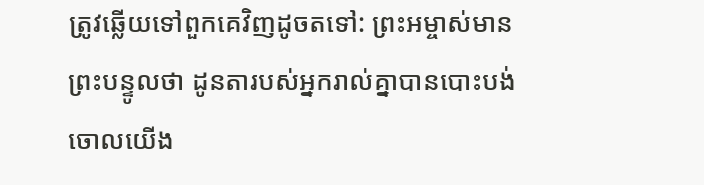ត្រូវឆ្លើយទៅពួកគេវិញដូចតទៅ: ព្រះអម្ចាស់មានព្រះបន្ទូលថា ដូនតារបស់អ្នករាល់គ្នាបានបោះបង់ចោលយើង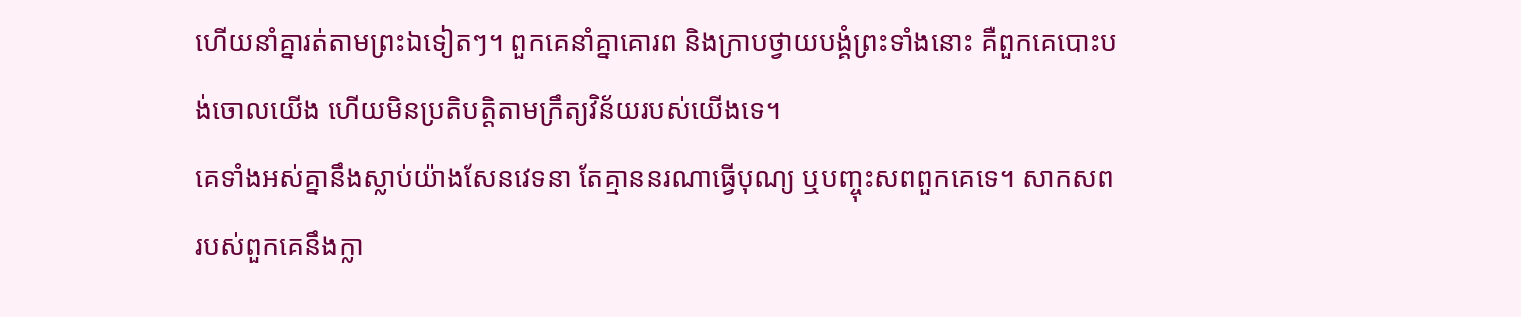ហើយនាំគ្នារត់តាមព្រះឯទៀតៗ។ ពួកគេនាំគ្នាគោរព និងក្រាបថ្វាយបង្គំព្រះទាំងនោះ គឺពួកគេបោះបង់ចោលយើង ហើយមិនប្រតិបត្តិតាមក្រឹត្យវិន័យរបស់យើងទេ។
គេទាំងអស់គ្នានឹងស្លាប់យ៉ាងសែនវេទនា តែគ្មាននរណាធ្វើបុណ្យ ឬបញ្ចុះសពពួកគេទេ។ សាកសពរបស់ពួកគេនឹងក្លា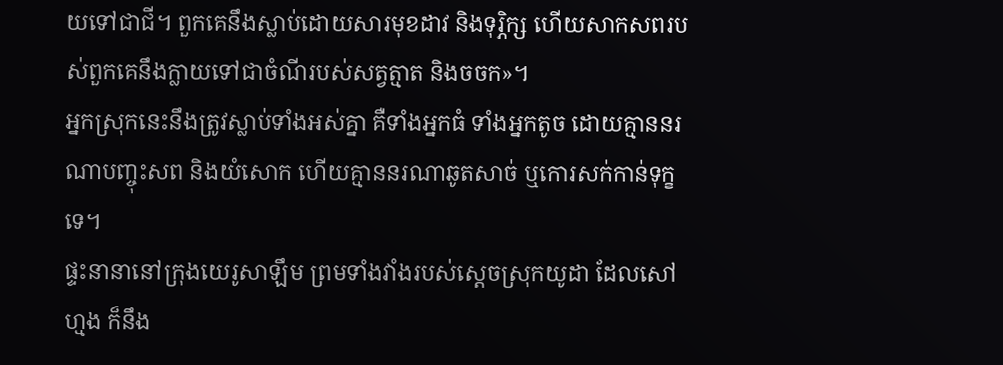យទៅជាជី។ ពួកគេនឹងស្លាប់ដោយសារមុខដាវ និងទុរ្ភិក្ស ហើយសាកសពរបស់ពួកគេនឹងក្លាយទៅជាចំណីរបស់សត្វត្មាត និងចចក»។
អ្នកស្រុកនេះនឹងត្រូវស្លាប់ទាំងអស់គ្នា គឺទាំងអ្នកធំ ទាំងអ្នកតូច ដោយគ្មាននរណាបញ្ចុះសព និងយំសោក ហើយគ្មាននរណាឆូតសាច់ ឬកោរសក់កាន់ទុក្ខទេ។
ផ្ទះនានានៅក្រុងយេរូសាឡឹម ព្រមទាំងវាំងរបស់ស្ដេចស្រុកយូដា ដែលសៅហ្មង ក៏នឹង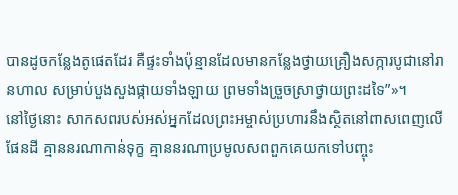បានដូចកន្លែងតូផេតដែរ គឺផ្ទះទាំងប៉ុន្មានដែលមានកន្លែងថ្វាយគ្រឿងសក្ការបូជានៅរានហាល សម្រាប់បួងសួងផ្កាយទាំងឡាយ ព្រមទាំងច្រួចស្រាថ្វាយព្រះដទៃ”»។
នៅថ្ងៃនោះ សាកសពរបស់អស់អ្នកដែលព្រះអម្ចាស់ប្រហារនឹងស្ថិតនៅពាសពេញលើផែនដី គ្មាននរណាកាន់ទុក្ខ គ្មាននរណាប្រមូលសពពួកគេយកទៅបញ្ចុះ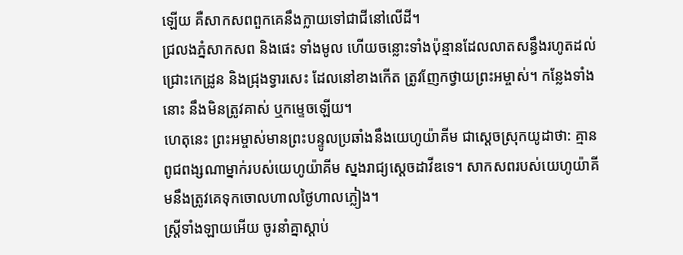ឡើយ គឺសាកសពពួកគេនឹងក្លាយទៅជាជីនៅលើដី។
ជ្រលងភ្នំសាកសព និងផេះ ទាំងមូល ហើយចន្លោះទាំងប៉ុន្មានដែលលាតសន្ធឹងរហូតដល់ជ្រោះកេដ្រូន និងជ្រុងទ្វារសេះ ដែលនៅខាងកើត ត្រូវញែកថ្វាយព្រះអម្ចាស់។ កន្លែងទាំងនោះ នឹងមិនត្រូវគាស់ ឬកម្ទេចឡើយ។
ហេតុនេះ ព្រះអម្ចាស់មានព្រះបន្ទូលប្រឆាំងនឹងយេហូយ៉ាគីម ជាស្ដេចស្រុកយូដាថា: គ្មានពូជពង្សណាម្នាក់របស់យេហូយ៉ាគីម ស្នងរាជ្យស្ដេចដាវីឌទេ។ សាកសពរបស់យេហូយ៉ាគីមនឹងត្រូវគេទុកចោលហាលថ្ងៃហាលភ្លៀង។
ស្ត្រីទាំងឡាយអើយ ចូរនាំគ្នាស្ដាប់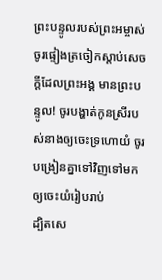ព្រះបន្ទូលរបស់ព្រះអម្ចាស់ ចូរផ្ទៀងត្រចៀកស្ដាប់សេចក្ដីដែលព្រះអង្គ មានព្រះបន្ទូល! ចូរបង្ហាត់កូនស្រីរបស់នាងឲ្យចេះទ្រហោយំ ចូរបង្រៀនគ្នាទៅវិញទៅមក ឲ្យចេះយំរៀបរាប់
ដ្បិតសេ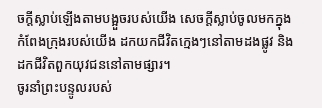ចក្ដីស្លាប់ឡើងតាមបង្អួចរបស់យើង សេចក្ដីស្លាប់ចូលមកក្នុងកំពែងក្រុងរបស់យើង ដកយកជីវិតក្មេងៗនៅតាមដងផ្លូវ និងដកជីវិតពួកយុវជននៅតាមផ្សារ។
ចូរនាំព្រះបន្ទូលរបស់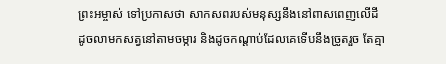ព្រះអម្ចាស់ ទៅប្រកាសថា សាកសពរបស់មនុស្សនឹងនៅពាសពេញលើដី ដូចលាមកសត្វនៅតាមចម្ការ និងដូចកណ្ដាប់ដែលគេទើបនឹងច្រូតរួច តែគ្មា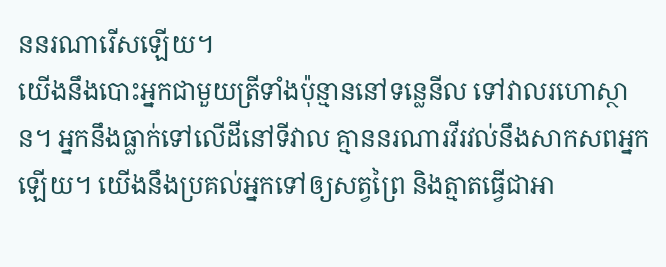ននរណារើសឡើយ។
យើងនឹងបោះអ្នកជាមួយត្រីទាំងប៉ុន្មាននៅទន្លេនីល ទៅវាលរហោស្ថាន។ អ្នកនឹងធ្លាក់ទៅលើដីនៅទីវាល គ្មាននរណារវីរវល់នឹងសាកសពអ្នកឡើយ។ យើងនឹងប្រគល់អ្នកទៅឲ្យសត្វព្រៃ និងត្មាតធ្វើជាអា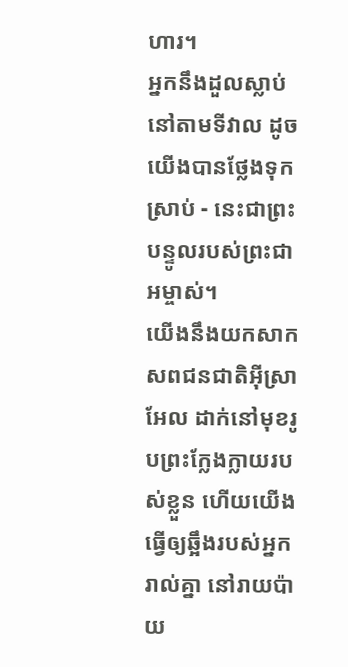ហារ។
អ្នកនឹងដួលស្លាប់នៅតាមទីវាល ដូចយើងបានថ្លែងទុកស្រាប់ - នេះជាព្រះបន្ទូលរបស់ព្រះជាអម្ចាស់។
យើងនឹងយកសាកសពជនជាតិអ៊ីស្រាអែល ដាក់នៅមុខរូបព្រះក្លែងក្លាយរបស់ខ្លួន ហើយយើងធ្វើឲ្យឆ្អឹងរបស់អ្នករាល់គ្នា នៅរាយប៉ាយ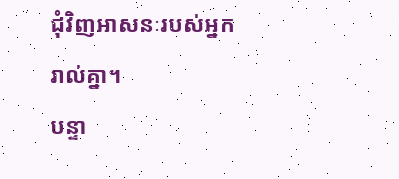ជុំវិញអាសនៈរបស់អ្នករាល់គ្នា។
បន្ទា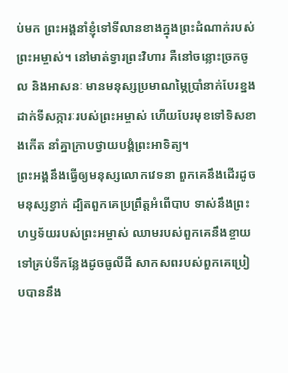ប់មក ព្រះអង្គនាំខ្ញុំទៅទីលានខាងក្នុងព្រះដំណាក់របស់ព្រះអម្ចាស់។ នៅមាត់ទ្វារព្រះវិហារ គឺនៅចន្លោះច្រកចូល និងអាសនៈ មានមនុស្សប្រមាណម្ភៃប្រាំនាក់បែរខ្នងដាក់ទីសក្ការៈរបស់ព្រះអម្ចាស់ ហើយបែរមុខទៅទិសខាងកើត នាំគ្នាក្រាបថ្វាយបង្គំព្រះអាទិត្យ។
ព្រះអង្គនឹងធ្វើឲ្យមនុស្សលោកវេទនា ពួកគេនឹងដើរដូចមនុស្សខ្វាក់ ដ្បិតពួកគេប្រព្រឹត្តអំពើបាប ទាស់នឹងព្រះហឫទ័យរបស់ព្រះអម្ចាស់ ឈាមរបស់ពួកគេនឹងខ្ចាយ ទៅគ្រប់ទីកន្លែងដូចធូលីដី សាកសពរបស់ពួកគេប្រៀបបាននឹង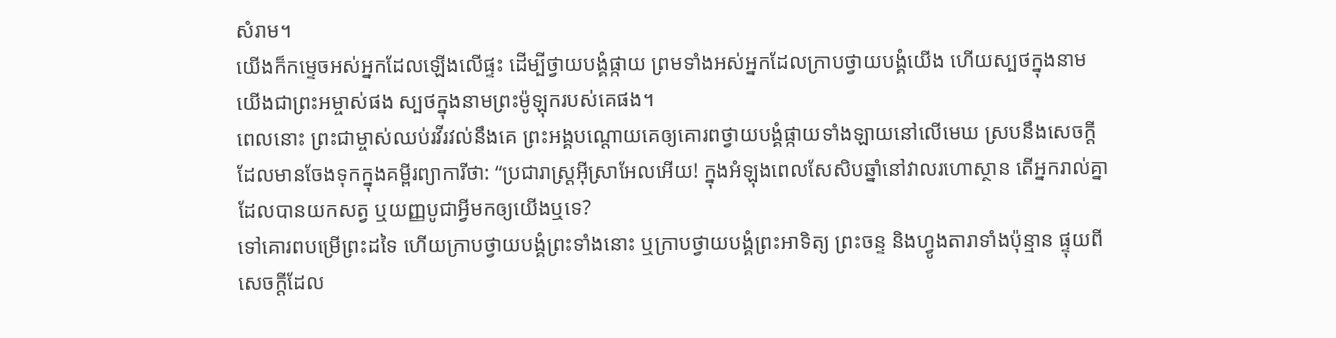សំរាម។
យើងក៏កម្ទេចអស់អ្នកដែលឡើងលើផ្ទះ ដើម្បីថ្វាយបង្គំផ្កាយ ព្រមទាំងអស់អ្នកដែលក្រាបថ្វាយបង្គំយើង ហើយស្បថក្នុងនាមយើងជាព្រះអម្ចាស់ផង ស្បថក្នុងនាមព្រះម៉ូឡុករបស់គេផង។
ពេលនោះ ព្រះជាម្ចាស់ឈប់រវីរវល់នឹងគេ ព្រះអង្គបណ្ដោយគេឲ្យគោរពថ្វាយបង្គំផ្កាយទាំងឡាយនៅលើមេឃ ស្របនឹងសេចក្ដីដែលមានចែងទុកក្នុងគម្ពីរព្យាការីថា: “ប្រជារាស្ដ្រអ៊ីស្រាអែលអើយ! ក្នុងអំឡុងពេលសែសិបឆ្នាំនៅវាលរហោស្ថាន តើអ្នករាល់គ្នាដែលបានយកសត្វ ឬយញ្ញបូជាអ្វីមកឲ្យយើងឬទេ?
ទៅគោរពបម្រើព្រះដទៃ ហើយក្រាបថ្វាយបង្គំព្រះទាំងនោះ ឬក្រាបថ្វាយបង្គំព្រះអាទិត្យ ព្រះចន្ទ និងហ្វូងតារាទាំងប៉ុន្មាន ផ្ទុយពីសេចក្ដីដែល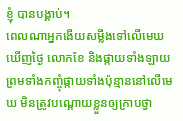ខ្ញុំ បានបង្គាប់។
ពេលណាអ្នកងើយសម្លឹងទៅលើមេឃឃើញថ្ងៃ លោកខែ និងផ្កាយទាំងឡាយ ព្រមទាំងកញ្ចុំផ្កាយទាំងប៉ុន្មាននៅលើមេឃ មិនត្រូវបណ្ដោយខ្លួនឲ្យក្រាបថ្វា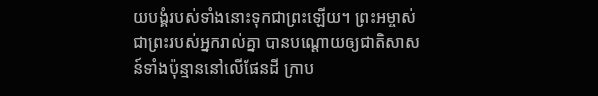យបង្គំរបស់ទាំងនោះទុកជាព្រះឡើយ។ ព្រះអម្ចាស់ ជាព្រះរបស់អ្នករាល់គ្នា បានបណ្ដោយឲ្យជាតិសាសន៍ទាំងប៉ុន្មាននៅលើផែនដី ក្រាប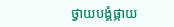ថ្វាយបង្គំផ្កាយ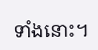ទាំងនោះ។